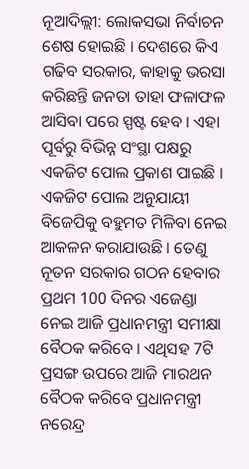ନୂଆଦିଲ୍ଲୀ: ଲୋକସଭା ନିର୍ବାଚନ ଶେଷ ହୋଇଛି । ଦେଶରେ କିଏ ଗଢିବ ସରକାର, କାହାକୁ ଭରସା କରିଛନ୍ତି ଜନତା ତାହା ଫଳାଫଳ ଆସିବା ପରେ ସ୍ପଷ୍ଟ ହେବ । ଏହା ପୂର୍ବରୁ ବିଭିନ୍ନ ସଂସ୍ଥା ପକ୍ଷରୁ ଏକଜିଟ ପୋଲ ପ୍ରକାଶ ପାଇଛି । ଏକଜିଟ ପୋଲ ଅନୁଯାୟୀ ବିଜେପିକୁ ବହୁମତ ମିଳିବା ନେଇ ଆକଳନ କରାଯାଉଛି । ତେଣୁ ନୂତନ ସରକାର ଗଠନ ହେବାର ପ୍ରଥମ 100 ଦିନର ଏଜେଣ୍ଡା ନେଇ ଆଜି ପ୍ରଧାନମନ୍ତ୍ରୀ ସମୀକ୍ଷା ବୈଠକ କରିବେ । ଏଥିସହ 7ଟି ପ୍ରସଙ୍ଗ ଉପରେ ଆଜି ମାରଥନ ବୈଠକ କରିବେ ପ୍ରଧାନମନ୍ତ୍ରୀ ନରେନ୍ଦ୍ର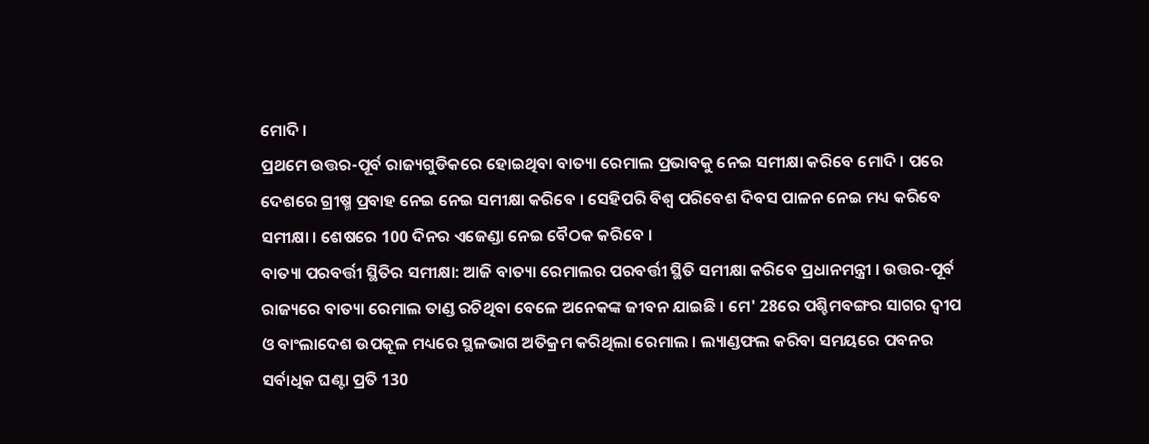ମୋଦି ।
ପ୍ରଥମେ ଉତ୍ତର-ପୂର୍ବ ରାଜ୍ୟଗୁଡିକରେ ହୋଇଥିବା ବାତ୍ୟା ରେମାଲ ପ୍ରଭାବକୁ ନେଇ ସମୀକ୍ଷା କରିବେ ମୋଦି । ପରେ ଦେଶରେ ଗ୍ରୀଷ୍ମ ପ୍ରବାହ ନେଇ ନେଇ ସମୀକ୍ଷା କରିବେ । ସେହିପରି ବିଶ୍ବ ପରିବେଶ ଦିବସ ପାଳନ ନେଇ ମଧ୍ୟ କରିବେ ସମୀକ୍ଷା । ଶେଷରେ 100 ଦିନର ଏଜେଣ୍ଡା ନେଇ ବୈଠକ କରିବେ ।
ବାତ୍ୟା ପରବର୍ତ୍ତୀ ସ୍ଥିତିର ସମୀକ୍ଷା: ଆଜି ବାତ୍ୟା ରେମାଲର ପରବର୍ତ୍ତୀ ସ୍ଥିତି ସମୀକ୍ଷା କରିବେ ପ୍ରଧାନମନ୍ତ୍ରୀ । ଉତ୍ତର-ପୂର୍ବ ରାଜ୍ୟରେ ବାତ୍ୟା ରେମାଲ ତାଣ୍ଡ ରଚିଥିବା ବେଳେ ଅନେକଙ୍କ ଜୀବନ ଯାଇଛି । ମେ' 28ରେ ପଶ୍ଚିମବଙ୍ଗର ସାଗର ଦ୍ବୀପ ଓ ବାଂଲାଦେଶ ଉପକୂଳ ମଧ୍ୟରେ ସ୍ଥଳଭାଗ ଅତିକ୍ରମ କରିଥିଲା ରେମାଲ । ଲ୍ୟାଣ୍ଡଫଲ କରିବା ସମୟରେ ପବନର ସର୍ବାଧିକ ଘଣ୍ଟା ପ୍ରତି 130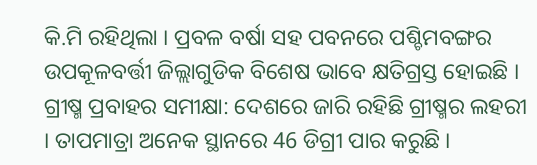କି.ମି ରହିଥିଲା । ପ୍ରବଳ ବର୍ଷା ସହ ପବନରେ ପଶ୍ଚିମବଙ୍ଗର ଉପକୂଳବର୍ତ୍ତୀ ଜିଲ୍ଲାଗୁଡିକ ବିଶେଷ ଭାବେ କ୍ଷତିଗ୍ରସ୍ତ ହୋଇଛି ।
ଗ୍ରୀଷ୍ମ ପ୍ରବାହର ସମୀକ୍ଷା: ଦେଶରେ ଜାରି ରହିଛି ଗ୍ରୀଷ୍ମର ଲହରୀ । ତାପମାତ୍ରା ଅନେକ ସ୍ଥାନରେ 46 ଡିଗ୍ରୀ ପାର କରୁଛି ।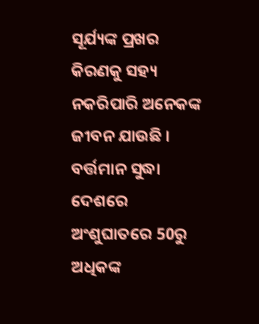ସୂର୍ଯ୍ୟଙ୍କ ପ୍ରଖର କିରଣକୁ ସହ୍ୟ ନକରିପାରି ଅନେକଙ୍କ ଜୀବନ ଯାଉଛି । ବର୍ତ୍ତମାନ ସୁଦ୍ଧା ଦେଶରେ ଅଂଶୁଘାତରେ 50ରୁ ଅଧିକଙ୍କ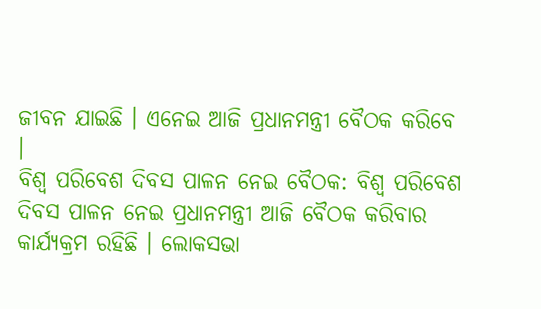ଜୀବନ ଯାଇଛି । ଏନେଇ ଆଜି ପ୍ରଧାନମନ୍ତ୍ରୀ ବୈଠକ କରିବେ ।
ବିଶ୍ୱ ପରିବେଶ ଦିବସ ପାଳନ ନେଇ ବୈଠକ: ବିଶ୍ବ ପରିବେଶ ଦିବସ ପାଳନ ନେଇ ପ୍ରଧାନମନ୍ତ୍ରୀ ଆଜି ବୈଠକ କରିବାର କାର୍ଯ୍ୟକ୍ରମ ରହିଛି । ଲୋକସଭା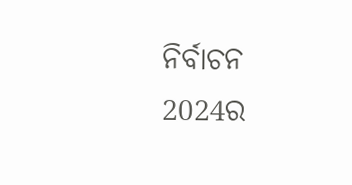ନିର୍ବାଚନ 2024ର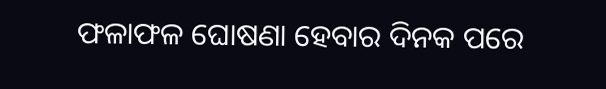ଫଳାଫଳ ଘୋଷଣା ହେବାର ଦିନକ ପରେ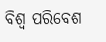ବିଶ୍ବ ପରିବେଶ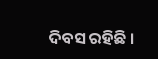ଦିବସ ରହିଛି ।